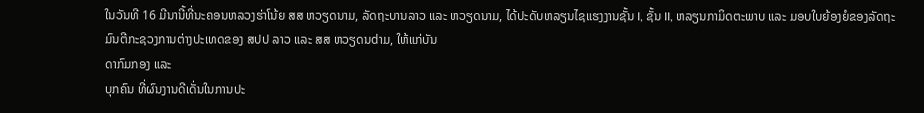ໃນວັນທີ 16 ມີນານີ້ທີ່ນະຄອນຫລວງຮ່າໂນ້ຍ ສສ ຫວຽດນາມ, ລັດຖະບານລາວ ແລະ ຫວຽດນາມ, ໄດ້ປະດັບຫລຽນໄຊແຮງງານຊັ້ນ I, ຊັ້ນ II, ຫລຽນກາມິດຕະພາບ ແລະ ມອບໃບຍ້ອງຍໍຂອງລັດຖະມົນຕີກະຊວງການຕ່າງປະເທດຂອງ ສປປ ລາວ ແລະ ສສ ຫວຽດນdາມ, ໃຫ້ແກ່ບັນ
ດາກົມກອງ ແລະ
ບຸກຄົນ ທີ່ຜົນງານດີເດັ່ນໃນການປະ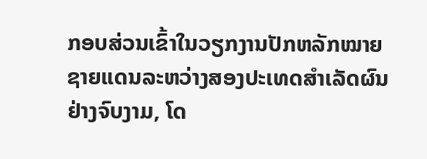ກອບສ່ວນເຂົ້າໃນວຽກງານປັກຫລັກໝາຍຊາຍແດນລະຫວ່າງສອງປະເທດສຳເລັດຜົນຢ່າງຈົບງາມ, ໂດ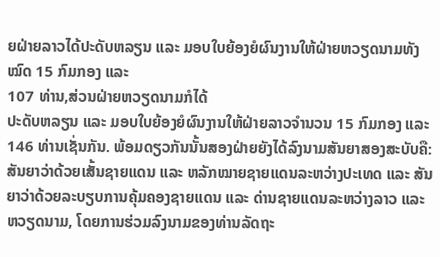ຍຝ່າຍລາວໄດ້ປະດັບຫລຽນ ແລະ ມອບໃບຍ້ອງຍໍຜົນງານໃຫ້ຝ່າຍຫວຽດນາມທັງໝົດ 15 ກົມກອງ ແລະ
107 ທ່ານ,ສ່ວນຝ່າຍຫວຽດນາມກໍໄດ້
ປະດັບຫລຽນ ແລະ ມອບໃບຍ້ອງຍໍຜົນງານໃຫ້ຝ່າຍລາວຈໍານວນ 15 ກົມກອງ ແລະ 146 ທ່ານເຊັ່ນກັນ. ພ້ອມດຽວກັນນັ້ນສອງຝ່າຍຍັງໄດ້ລົງນາມສັນຍາສອງສະບັບຄື:ສັນຍາວ່າດ້ວຍເສັ້ນຊາຍແດນ ແລະ ຫລັກໝາຍຊາຍແດນລະຫວ່າງປະເທດ ແລະ ສັນຍາວ່າດ້ວຍລະບຽບການຄຸ້ມຄອງຊາຍແດນ ແລະ ດ່ານຊາຍແດນລະຫວ່າງລາວ ແລະ ຫວຽດນາມ, ໂດຍການຮ່ວມລົງນາມຂອງທ່ານລັດຖະ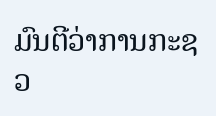ມົນຕີວ່າການກະຊວ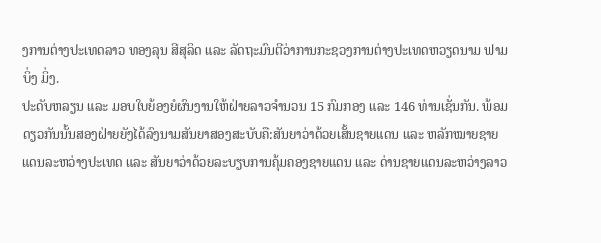ງການຕ່າງປະເທດລາວ ທອງລຸນ ສີສຸລິດ ແລະ ລັດຖະມົນຕີວ່າການກະຊວງການຕ່າງປະເທດຫວຽດນາມ ຟາມ ບິ່ງ ມິ່ງ.
ປະດັບຫລຽນ ແລະ ມອບໃບຍ້ອງຍໍຜົນງານໃຫ້ຝ່າຍລາວຈໍານວນ 15 ກົມກອງ ແລະ 146 ທ່ານເຊັ່ນກັນ. ພ້ອມດຽວກັນນັ້ນສອງຝ່າຍຍັງໄດ້ລົງນາມສັນຍາສອງສະບັບຄື:ສັນຍາວ່າດ້ວຍເສັ້ນຊາຍແດນ ແລະ ຫລັກໝາຍຊາຍແດນລະຫວ່າງປະເທດ ແລະ ສັນຍາວ່າດ້ວຍລະບຽບການຄຸ້ມຄອງຊາຍແດນ ແລະ ດ່ານຊາຍແດນລະຫວ່າງລາວ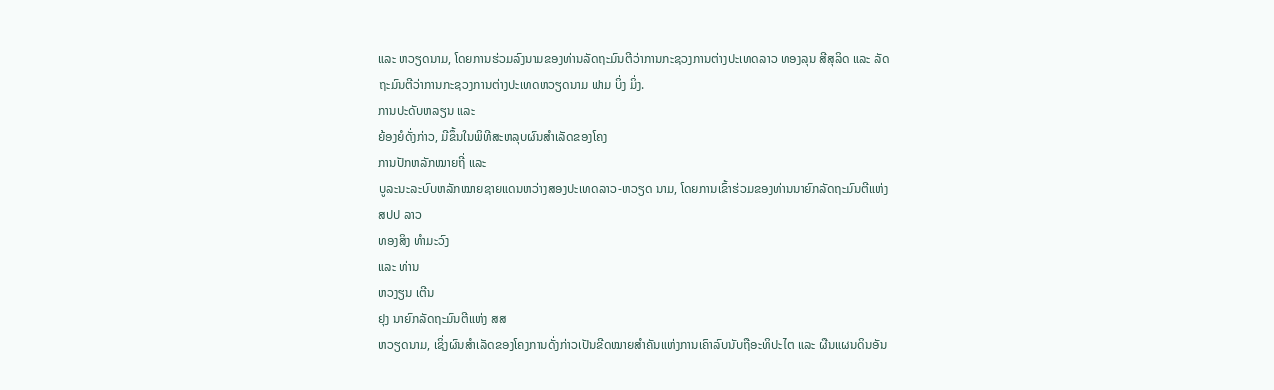ແລະ ຫວຽດນາມ, ໂດຍການຮ່ວມລົງນາມຂອງທ່ານລັດຖະມົນຕີວ່າການກະຊວງການຕ່າງປະເທດລາວ ທອງລຸນ ສີສຸລິດ ແລະ ລັດຖະມົນຕີວ່າການກະຊວງການຕ່າງປະເທດຫວຽດນາມ ຟາມ ບິ່ງ ມິ່ງ.
ການປະດັບຫລຽນ ແລະ
ຍ້ອງຍໍດັ່ງກ່າວ, ມີຂຶ້ນໃນພິທີສະຫລຸບຜົນສໍາເລັດຂອງໂຄງ
ການປັກຫລັກໝາຍຖີ່ ແລະ
ບູລະນະລະບົບຫລັກໝາຍຊາຍແດນຫວ່າງສອງປະເທດລາວ-ຫວຽດ ນາມ, ໂດຍການເຂົ້າຮ່ວມຂອງທ່ານນາຍົກລັດຖະມົນຕີແຫ່ງ ສປປ ລາວ
ທອງສິງ ທໍາມະວົງ
ແລະ ທ່ານ
ຫວງຽນ ເຕີນ
ຢຸງ ນາຍົກລັດຖະມົນຕີແຫ່ງ ສສ
ຫວຽດນາມ, ເຊິ່ງຜົນສໍາເລັດຂອງໂຄງການດັ່ງກ່າວເປັນຂີດໝາຍສໍາຄັນແຫ່ງການເຄົາລົບນັບຖືອະທິປະໄຕ ແລະ ຜືນແຜນດິນອັນ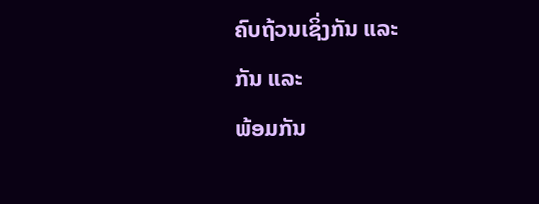ຄົບຖ້ວນເຊິ່ງກັນ ແລະ
ກັນ ແລະ
ພ້ອມກັນ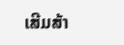ເສີມສ້າ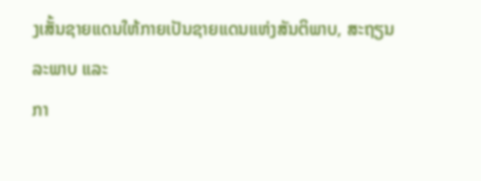ງເສັ້ນຊາຍແດນໃຫ້ກາຍເປັນຊາຍແດນແຫ່ງສັນຕິພາບ, ສະຖຽນລະພາບ ແລະ
ກາ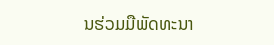ນຮ່ວມມືພັດທະນາ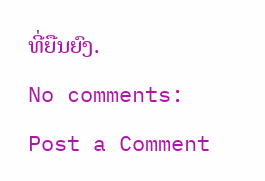ທີ່ຍືນຍົງ.
No comments:
Post a Comment